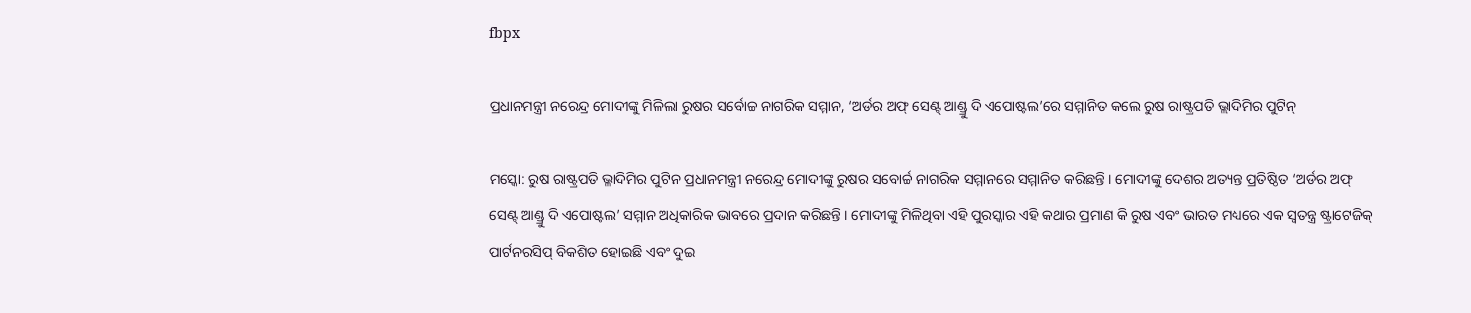fbpx

ପ୍ରଧାନମନ୍ତ୍ରୀ ନରେନ୍ଦ୍ର ମୋଦୀଙ୍କୁ ମିଳିଲା ରୁଷର ସର୍ବୋଚ୍ଚ ନାଗରିକ ସମ୍ମାନ, ‘ଅର୍ଡର ଅଫ୍ ସେଣ୍ଟ୍ ଆଣ୍ଡ୍ରୁ ଦି ଏପୋଷ୍ଟଲ’ରେ ସମ୍ମାନିତ କଲେ ରୁଷ ରାଷ୍ଟ୍ରପତି ଭ୍ଲାଦିମିର ପୁଟିନ୍

ମସ୍କୋ: ରୁଷ ରାଷ୍ଟ୍ରପତି ଭ୍ଳାଦିମିର ପୁଟିନ ପ୍ରଧାନମନ୍ତ୍ରୀ ନରେନ୍ଦ୍ର ମୋଦୀଙ୍କୁ ରୁଷର ସବୋର୍ଚ୍ଚ ନାଗରିକ ସମ୍ମାନରେ ସମ୍ମାନିତ କରିଛନ୍ତି । ମୋଦୀଙ୍କୁ ଦେଶର ଅତ୍ୟନ୍ତ ପ୍ରତିଷ୍ଠିତ ‘ଅର୍ଡର ଅଫ୍ ସେଣ୍ଟ୍ ଆଣ୍ଡ୍ରୁ ଦି ଏପୋଷ୍ଟଲ’ ସମ୍ମାନ ଅଧିକାରିକ ଭାବରେ ପ୍ରଦାନ କରିଛନ୍ତି । ମୋଦୀଙ୍କୁ ମିଳିଥିବା ଏହି ପୁରସ୍କାର ଏହି କଥାର ପ୍ରମାଣ କି ରୁଷ ଏବଂ ଭାରତ ମଧ୍ୟରେ ଏକ ସ୍ୱତନ୍ତ୍ର ଷ୍ଟ୍ରାଟେଜିକ୍ ପାର୍ଟନରସିପ୍ ବିକଶିତ ହୋଇଛି ଏବଂ ଦୁଇ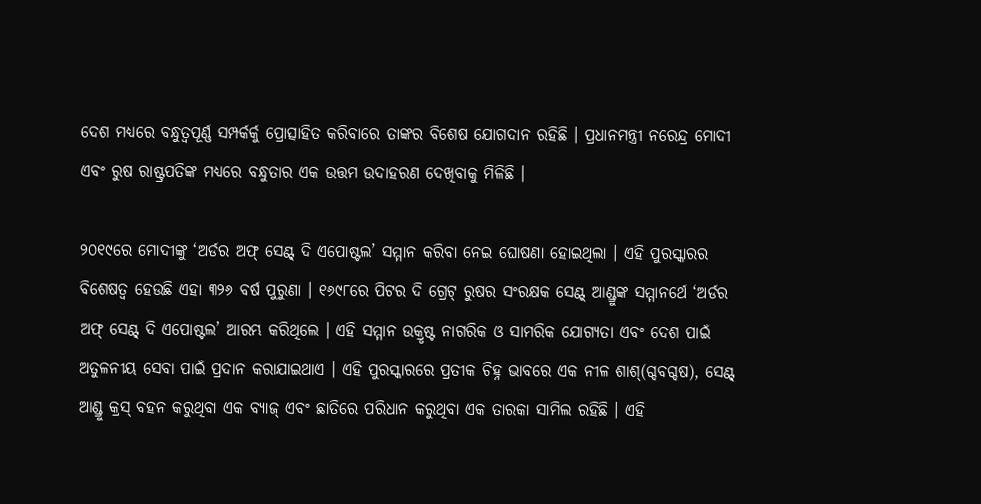ଦେଶ ମଧ୍ୟରେ ବନ୍ଧୁତ୍ୱପୂର୍ଣ୍ଣ ସମ୍ପର୍କର୍କୁ ପ୍ରୋତ୍ସାହିତ କରିବାରେ ତାଙ୍କର ବିଶେଷ ଯୋଗଦାନ ରହିଛି । ପ୍ରଧାନମନ୍ତ୍ରୀ ନରେନ୍ଦ୍ର ମୋଦୀ ଏବଂ ରୁଷ ରାଷ୍ଟ୍ରପତିଙ୍କ ମଧ୍ୟରେ ବନ୍ଧୁତାର ଏକ ଉତ୍ତମ ଉଦାହରଣ ଦେଖିବାକୁ ମିଳିଛି ।

୨୦୧୯ରେ ମୋଦୀଙ୍କୁ ‘ଅର୍ଡର ଅଫ୍ ସେଣ୍ଟ୍ ଦି ଏପୋଷ୍ଟଲ’ ସମ୍ମାନ କରିବା ନେଇ ଘୋଷଣା ହୋଇଥିଲା । ଏହି ପୁରସ୍କାରର ବିଶେଷତ୍ୱ ହେଉଛି ଏହା ୩୨୬ ବର୍ଷ ପୁରୁଣା । ୧୬୯୮ରେ ପିଟର ଦି ଗ୍ରେଟ୍ ରୁଷର ସଂରକ୍ଷକ ସେଣ୍ଟ୍ ଆଣ୍ଡ୍ରୁଙ୍କ ସମ୍ମାନର୍ଥେ ‘ଅର୍ଡର ଅଫ୍ ସେଣ୍ଟ୍ ଦି ଏପୋଷ୍ଟଲ’ ଆରମ୍ଭ କରିଥିଲେ । ଏହି ସମ୍ମାନ ଉକ୍ରୃଷ୍ଟ ନାଗରିକ ଓ ସାମରିକ ଯୋଗ୍ୟତା ଏବଂ ଦେଶ ପାଇଁ ଅତୁଳନୀୟ ସେବା ପାଇଁ ପ୍ରଦାନ କରାଯାଇଥାଏ । ଏହି ପୁରସ୍କାରରେ ପ୍ରତୀକ ଚିହ୍ନ ଭାବରେ ଏକ ନୀଳ ଶାଶ୍(ଗ୍ଦବଗ୍ଦଷ), ସେଣ୍ଟ୍ ଆଣ୍ଡ୍ରୁ କ୍ରସ୍ ବହନ କରୁଥିବା ଏକ ବ୍ୟାଜ୍ ଏବଂ ଛାତିରେ ପରିଧାନ କରୁଥିବା ଏକ ତାରକା ସାମିଲ ରହିଛି । ଏହି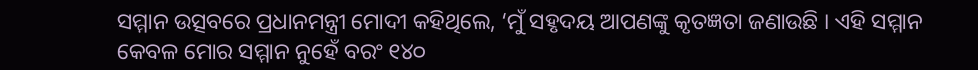ସମ୍ମାନ ଉତ୍ସବରେ ପ୍ରଧାନମନ୍ତ୍ରୀ ମୋଦୀ କହିଥିଲେ, ‘ମୁଁ ସହୃଦୟ ଆପଣଙ୍କୁ କୃତଜ୍ଞତା ଜଣାଉଛି । ଏହି ସମ୍ମାନ କେବଳ ମୋର ସମ୍ମାନ ନୁହେଁ ବରଂ ୧୪୦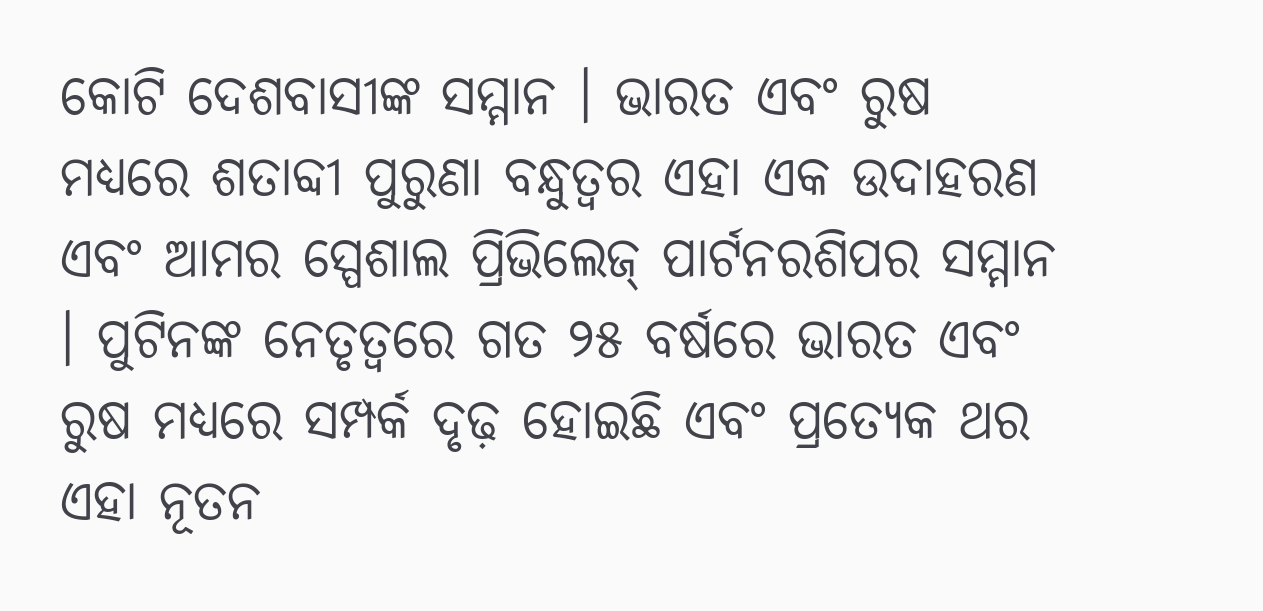କୋଟି ଦେଶବାସୀଙ୍କ ସମ୍ମାନ । ଭାରତ ଏବଂ ରୁଷ ମଧ୍ୟରେ ଶତାବ୍ଦୀ ପୁରୁଣା ବନ୍ଧୁତ୍ୱର ଏହା ଏକ ଉଦାହରଣ ଏବଂ ଆମର ସ୍ପେଶାଲ ପ୍ରିଭିଲେଜ୍ ପାର୍ଟନରଶିପର ସମ୍ମାନ । ପୁଟିନଙ୍କ ନେତୃତ୍ୱରେ ଗତ ୨୫ ବର୍ଷରେ ଭାରତ ଏବଂ ରୁଷ ମଧ୍ୟରେ ସମ୍ପର୍କ ଦୃଢ଼ ହୋଇଛି ଏବଂ ପ୍ରତ୍ୟେକ ଥର ଏହା ନୂତନ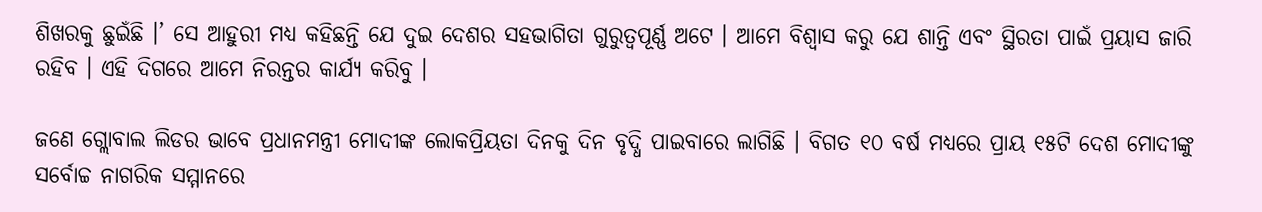ଶିଖରକୁ ଛୁଇଁଛି ।’ ସେ ଆହୁରୀ ମଧ୍ୟ କହିଛନ୍ତି ଯେ ଦୁଇ ଦେଶର ସହଭାଗିତା ଗୁରୁତ୍ୱପୂର୍ଣ୍ଣ ଅଟେ । ଆମେ ବିଶ୍ୱାସ କରୁ ଯେ ଶାନ୍ତି ଏବଂ ସ୍ଥିରତା ପାଇଁ ପ୍ରୟାସ ଜାରି ରହିବ । ଏହି ଦିଗରେ ଆମେ ନିରନ୍ତର କାର୍ଯ୍ୟ କରିବୁ ।

ଜଣେ ଗ୍ଲୋବାଲ ଲିଡର ଭାବେ ପ୍ରଧାନମନ୍ତ୍ରୀ ମୋଦୀଙ୍କ ଲୋକପ୍ରିୟତା ଦିନକୁ ଦିନ ବୃଦ୍ଧି ପାଇବାରେ ଲାଗିଛି । ବିଗତ ୧୦ ବର୍ଷ ମଧ୍ୟରେ ପ୍ରାୟ ୧୫ଟି ଦେଶ ମୋଦୀଙ୍କୁ ସର୍ବୋଚ୍ଚ ନାଗରିକ ସମ୍ମାନରେ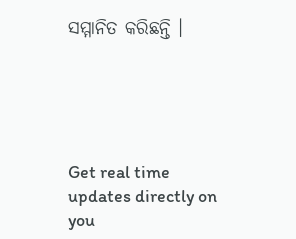ସମ୍ମାନିତ କରିଛନ୍ତି ।





Get real time updates directly on you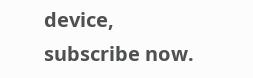device, subscribe now.